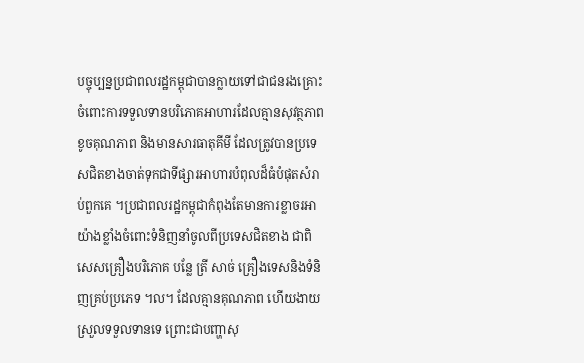បច្ចុប្បន្នប្រជាពលរដ្ឋកម្ពុជាបានក្លាយទៅជាជនរងគ្រោះ ចំពោះការទទួលទានបរិភោគអាហារដែលគ្មានសុវត្ថភាព ខូចគុណភាព និងមានសារធាតុគីមី ដែលត្រូវបានប្រទេសជិតខាងចាត់ទុកជាទីផ្សារអាហារបំពុលដ៏ធំបំផុតសំរាប់ពួកគេ ។ប្រជាពលរដ្ឋកម្ពុជាកំពុងតែមានការខ្លាចរអាយ៉ាងខ្លាំងចំពោះទំនិញនាំចូលពីប្រទេសជិតខាង ជាពិសេសគ្រឿងបរិភោគ បន្លែ ត្រី សាច់ គ្រឿងទេសនិងទំនិញគ្រប់ប្រភេទ ។ល។ ដែលគ្មានគុណភាព ហើយងាយស្រួលទទួលទានទេ ព្រោះជាបញ្ហាសុ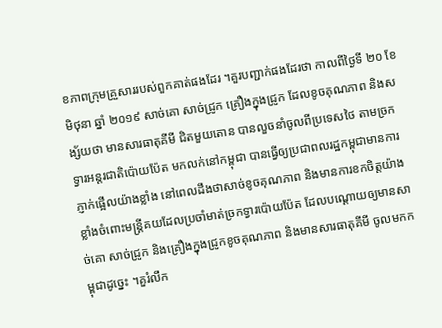ខភាពក្រុមគ្រួសាររបស់ពួកគាត់ផងដែរ ។គួរបញ្ជាក់ផងដែរថា កាលពីថ្ងៃទី ២០ ខែ មិថុនា ឆ្នាំ ២០១៩ សាច់គោ សាច់ជ្រូក គ្រឿងក្នុងជ្រូក ដែលខូចគុណភាព និងសង្ស័យថា មានសារធាតុគីមី ជិតមួយតោន បានលួចនាំចូលពីប្រទេសថៃ តាមច្រកទ្វារអន្តរជាតិប៉ោយប៉ែត មកលក់នៅកម្ពុជា បានធ្វើឲ្យប្រជាពលរដ្ឋកម្ពុជាមានការភ្ញាក់ផ្អើលយ៉ាងខ្លាំង នៅពេលដឹងថាសាច់ខូចគុណភាព និងមានការខកចិត្តយ៉ាងខ្លាំងចំពោះមន្រ្តីគយដែលប្រចាំមាត់ច្រកទ្វារប៉ោយប៉ែត ដែលបណ្តោយឲ្យមានសាច់គោ សាច់ជ្រូក និងគ្រឿងក្នុងជ្រូកខូចគុណភាព និងមានសារធាតុគីមី ចូលមកកម្ពុជាដូច្នេះ ។គួរំលឹក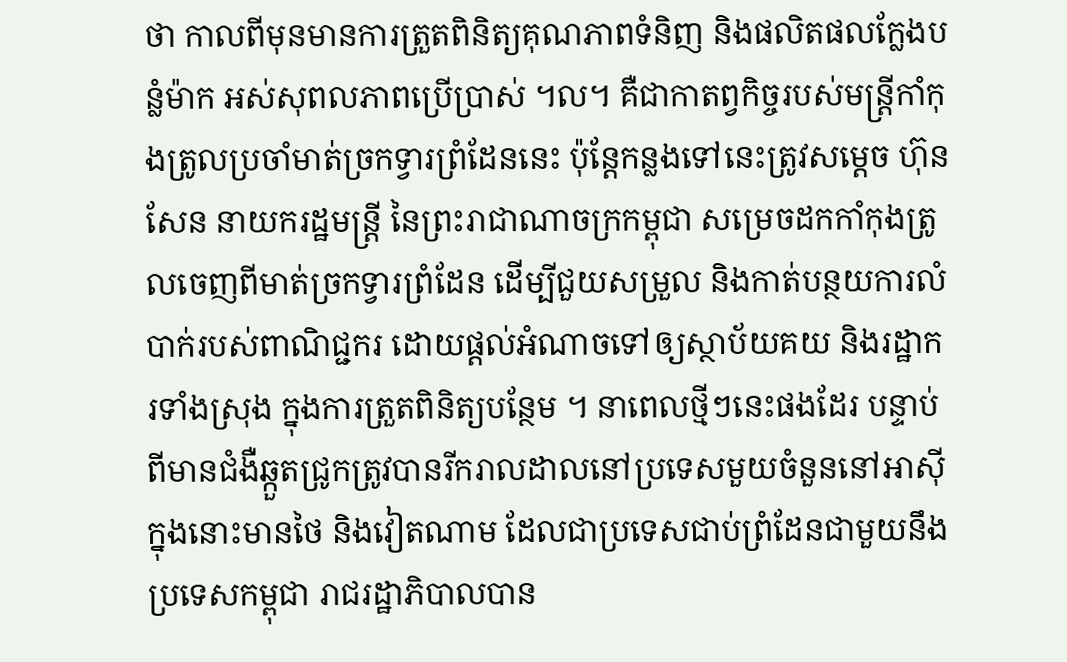ថា កាលពីមុនមានការត្រួតពិនិត្យគុណភាពទំនិញ និងផលិតផលក្លែងបន្លំម៉ាក អស់សុពលភាពប្រើប្រាស់ ។ល។ គឺជាកាតព្វកិច្ចរបស់មន្រ្តីកាំកុងត្រូលប្រចាំមាត់ច្រកទ្វារព្រំដែននេះ ប៉ុន្តែកន្លងទៅនេះត្រូវសម្តេច ហ៊ុន សែន នាយករដ្ឋមន្រ្តី នៃព្រះរាជាណាចក្រកម្ពុជា សម្រេចដកកាំកុងត្រូលចេញពីមាត់ច្រកទ្វារព្រំដែន ដើម្បីជួយសម្រួល និងកាត់បន្ថយការលំបាក់របស់ពាណិជ្ជករ ដោយផ្តល់អំណាចទៅឲ្យស្ថាប័យគយ និងរដ្ឋាករទាំងស្រុង ក្នុងការត្រួតពិនិត្យបន្ថែម ។ នាពេលថ្មីៗនេះផងដែរ បន្ទាប់ពីមានជំងឺឆ្កួតជ្រូកត្រូវបានរីករាលដាលនៅប្រទេសមួយចំនួននៅអាស៊ី ក្នុងនោះមានថៃ និងវៀតណាម ដែលជាប្រទេសជាប់ព្រំដែនជាមួយនឹងប្រទេសកម្ពុជា រាជរដ្ឋាភិបាលបាន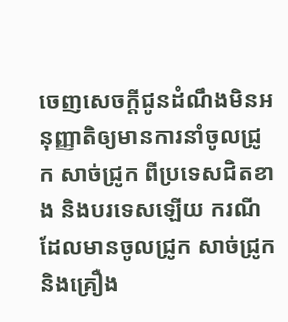ចេញសេចក្តីជូនដំណឹងមិនអនុញ្ញាតិឲ្យមានការនាំចូលជូ្រក សាច់ជ្រូក ពីប្រទេសជិតខាង និងបរទេសឡើយ ករណីដែលមានចូលជ្រូក សាច់ជ្រូក និងគ្រឿង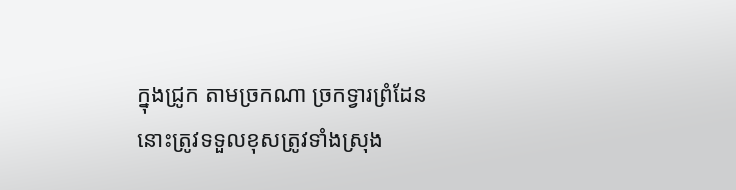ក្នុងជ្រូក តាមច្រកណា ច្រកទ្វារព្រំដែននោះត្រូវទទួលខុសត្រូវទាំងស្រុង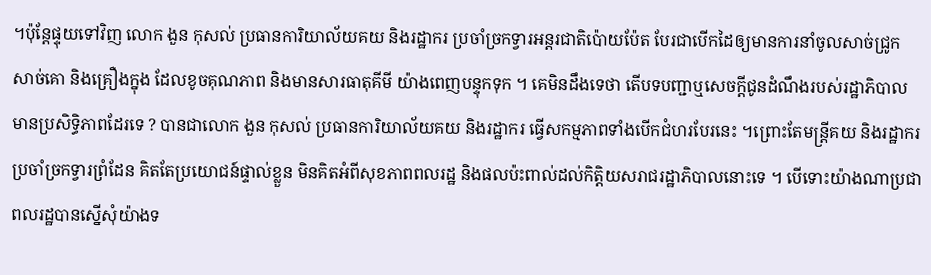។ប៉ុន្តែផ្ទុយទៅវិញ លោក ងួន កុសល់ ប្រធានការិយាល័យគយ និងរដ្ឋាករ ប្រចាំច្រកទ្វារអន្តរជាតិប៉ោយប៉ែត បែរជាបើកដៃឲ្យមានការនាំចូលសាច់ជ្រូក សាច់គោ និងគ្រឿងក្នុង ដែលខូចគុណភាព និងមានសារធាតុគីមី យ៉ាងពេញបន្ទុកទុក ។ គេមិនដឹងទេថា តើបទបញ្ជាឬសេចក្តីជូនដំណឹងរបស់រដ្ឋាភិបាល មានប្រសិទ្ធិភាពដែរទេ ? បានជាលោក ងួន កុសល់ ប្រធានការិយាល័យគយ និងរដ្ឋាករ ធ្វើសកម្មភាពទាំងបើកជំហរបែរនេះ ។ព្រោះតែមន្រ្តីគយ និងរដ្ឋាករ ប្រចាំច្រកទ្វារព្រំដែន គិតតែប្រយោជន៍ផ្ទាល់ខ្លួន មិនគិតអំពីសុខភាពពលរដ្ឋ និងផលប៉ះពាល់ដល់កិត្តិយសរាជរដ្ឋាភិបាលនោះទេ ។ បើទោះយ៉ាងណាប្រជាពលរដ្ឋបានស្នើសុំយ៉ាងទ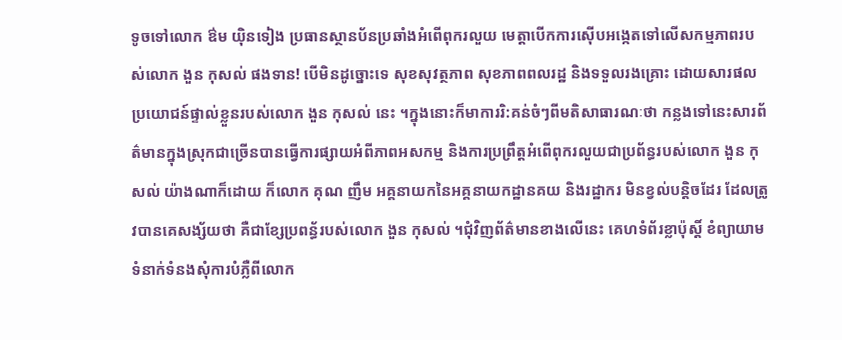ទូចទៅលោក ឳម យ៉ិនទៀង ប្រធានស្ថានប័នប្រឆាំងអំពើពុករលួយ មេត្តាបើកការស៊ើបអង្កេតទៅលើសកម្មភាពរបស់លោក ងួន កុសល់ ផងទាន! បើមិនដូច្នោះទេ សុខសុវត្ថភាព សុខភាពពលរដ្ឋ និងទទួលរងគ្រោះ ដោយសារផលប្រយោជន៍ផ្ទាល់ខ្លួនរបស់លោក ងួន កុសល់ នេះ ។ក្នុងនោះក៏មាការរិ:គន់ចំៗពីមតិសាធារណៈថា កន្លងទៅនេះសារព័ត៌មានក្នុងស្រុកជាច្រើនបានធ្វើការផ្សាយអំពីភាពអសកម្ម និងការប្រព្រឹត្តអំពើពុករលួយជាប្រព័ន្ធរបស់លោក ងួន កុសល់ យ៉ាងណាក៏ដោយ ក៏លោក គុណ ញឹម អគ្គនាយកនៃអគ្គនាយកដ្ឋានគយ និងរដ្ឋាករ មិនខ្វល់បន្តិចដែរ ដែលត្រូវបានគេសង្ស័យថា គឺជាខ្សែប្រពន័្ធរបស់លោក ងួន កុសល់ ។ជុំវិញព័ត៌មានខាងលើនេះ គេហទំព័រខ្លាប៉ុស្តិ៍ ខំព្យាយាមទំនាក់ទំនងសុំការបំភ្លឺពីលោក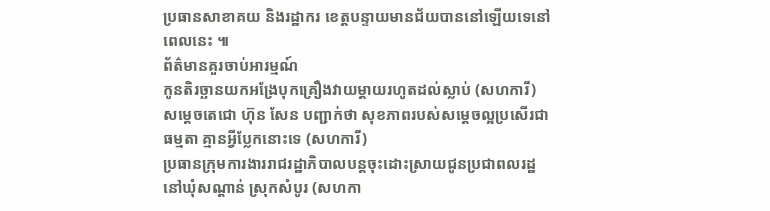ប្រធានសាខាគយ និងរដ្ឋាករ ខេត្តបន្ទាយមានជ័យបាននៅឡើយទេនៅពេលនេះ ៕
ព័ត៌មានគួរចាប់អារម្មណ៍
កូនតិរច្ឆានយកអង្រែបុកគ្រឿងវាយម្តាយរហូតដល់ស្លាប់ (សហការី)
សម្តេចតេជោ ហ៊ុន សែន បញ្ជាក់ថា សុខភាពរបស់សម្តេចល្អប្រសើរជាធម្មតា គ្មានអ្វីប្លែកនោះទេ (សហការី)
ប្រធានក្រុមការងាររាជរដ្ឋាភិបាលបន្តចុះដោះស្រាយជូនប្រជាពលរដ្ឋនៅឃុំសណ្តាន់ ស្រុកសំបូរ (សហកា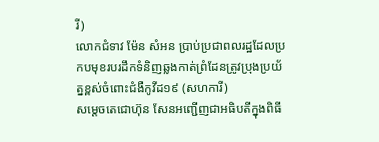រី)
លោកជំទាវ ម៉ែន សំអន ប្រាប់ប្រជាពលរដ្ឋដែលប្រកបមុខរបរដឹកទំនិញឆ្លងកាត់ព្រំដែនត្រូវប្រុងប្រយ័ត្នខ្ពស់ចំពោះជំងឺកូវីដ១៩ (សហការី)
សម្តេចតេជោហ៊ុន សែនអញ្ជើញជាអធិបតីក្នុងពិធី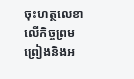ចុះហត្ថលេខាលើកិច្ចព្រមព្រៀងនិងអ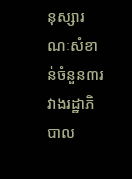នុស្សារណៈសំខាន់ចំនួន៣រវាងរដ្ឋាភិបាល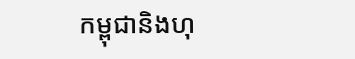កម្ពុជានិងហុ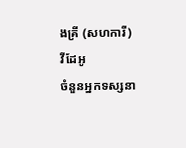ងគ្រី (សហការី)
វីដែអូ
ចំនួនអ្នកទស្សនា